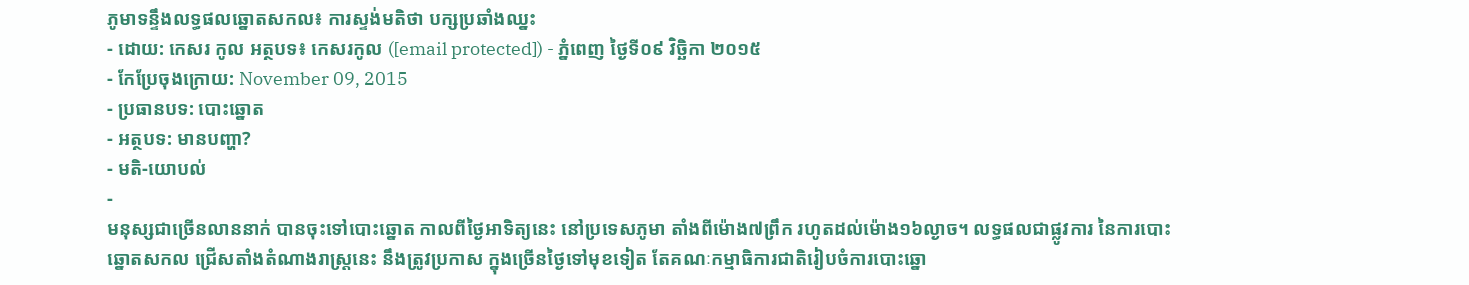ភូមាទន្ទឹងលទ្ធផលឆ្នោតសកល៖ ការស្ទង់មតិថា បក្សប្រឆាំងឈ្នះ
- ដោយ: កេសរ កូល អត្ថបទ៖ កេសរកូល ([email protected]) - ភ្នំពេញ ថ្ងៃទី០៩ វិច្ឆិកា ២០១៥
- កែប្រែចុងក្រោយ: November 09, 2015
- ប្រធានបទ: បោះឆ្នោត
- អត្ថបទ: មានបញ្ហា?
- មតិ-យោបល់
-
មនុស្សជាច្រើនលាននាក់ បានចុះទៅបោះឆ្នោត កាលពីថ្ងៃអាទិត្យនេះ នៅប្រទេសភូមា តាំងពីម៉ោង៧ព្រឹក រហូតដល់ម៉ោង១៦ល្ងាច។ លទ្ធផលជាផ្លូវការ នៃការបោះឆ្នោតសកល ជ្រើសតាំងតំណាងរាស្ត្រនេះ នឹងត្រូវប្រកាស ក្នុងច្រើនថ្ងៃទៅមុខទៀត តែគណៈកម្មាធិការជាតិរៀបចំការបោះឆ្នោ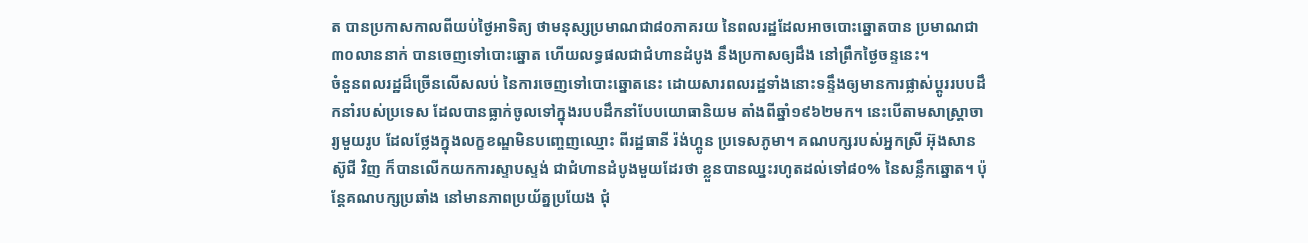ត បានប្រកាសកាលពីយប់ថ្ងៃអាទិត្យ ថាមនុស្សប្រមាណជា៨០ភាគរយ នៃពលរដ្ឋដែលអាចបោះឆ្នោតបាន ប្រមាណជា ៣០លាននាក់ បានចេញទៅបោះឆ្នោត ហើយលទ្ធផលជាជំហានដំបូង នឹងប្រកាសឲ្យដឹង នៅព្រឹកថ្ងៃចន្ទនេះ។
ចំនួនពលរដ្ឋដ៏ច្រើនលើសលប់ នៃការចេញទៅបោះឆ្នោតនេះ ដោយសារពលរដ្ឋទាំងនោះទន្ទឹងឲ្យមានការផ្លាស់ប្ដូររបបដឹកនាំរបស់ប្រទេស ដែលបានធ្លាក់ចូលទៅក្នុងរបបដឹកនាំបែបយោធានិយម តាំងពីឆ្នាំ១៩៦២មក។ នេះបើតាមសាស្ត្រាចារ្យមួយរូប ដែលថ្លែងក្នុងលក្ខខណ្ឌមិនបញ្ចេញឈ្មោះ ពីរដ្ឋធានី រ៉ង់ហ្គូន ប្រទេសភូមា។ គណបក្សរបស់អ្នកស្រី អ៊ុងសាន ស៊ូជី វិញ ក៏បានលើកយកការស្ទាបស្ទង់ ជាជំហានដំបូងមួយដែរថា ខ្លួនបានឈ្នះរហូតដល់ទៅ៨០% នៃសន្លឹកឆ្នោត។ ប៉ុន្តែគណបក្សប្រឆាំង នៅមានភាពប្រយ័ត្នប្រយែង ជុំ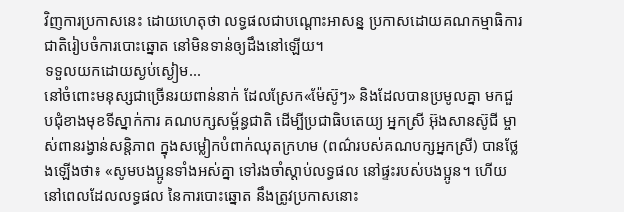វិញការប្រកាសនេះ ដោយហេតុថា លទ្ធផលជាបណ្ដោះអាសន្ន ប្រកាសដោយគណកម្មាធិការជាតិរៀបចំការបោះឆ្នោត នៅមិនទាន់ឲ្យដឹងនៅឡើយ។
ទទួលយកដោយស្ងប់ស្ងៀម...
នៅចំពោះមនុស្សជាច្រើនរយពាន់នាក់ ដែលស្រែក«ម៉ែស៊ូៗ» និងដែលបានប្រមូលគ្នា មកជួបជុំខាងមុខទីស្នាក់ការ គណបក្សសម្ព័ន្ធជាតិ ដើម្បីប្រជាធិបតេយ្យ អ្នកស្រី អ៊ុងសានស៊ូជី ម្ចាស់ពានរង្វាន់សន្តិភាព ក្នុងសម្លៀកបំពាក់ឈុតក្រហម (ពណ៌របស់គណបក្សអ្នកស្រី) បានថ្លែងឡើងថា៖ «សូមបងប្អូនទាំងអស់គ្នា ទៅរងចាំស្ដាប់លទ្ធផល នៅផ្ទះរបស់បងប្អូន។ ហើយនៅពេលដែលលទ្ធផល នៃការបោះឆ្នោត នឹងត្រូវប្រកាសនោះ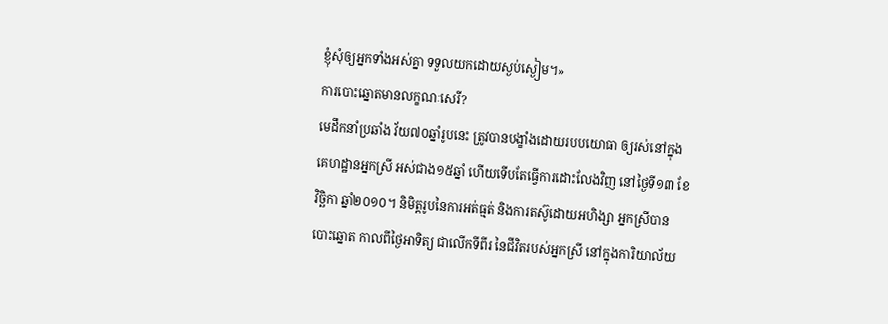ខ្ញុំសុំឲ្យអ្នកទាំងអស់គ្នា ទទួលយកដោយស្ងប់ស្ងៀម។»
ការបោះឆ្នោតមានលក្ខណៈសេរី?
មេដឹកនាំប្រឆាំង វ័យ៧០ឆ្នាំរូបនេះ ត្រូវបានបង្ខាំងដោយរបបយោធា ឲ្យរស់នៅក្នុងគេហដ្ឋានអ្នកស្រី អស់ជាង១៥ឆ្នាំ ហើយទើបតែធ្វើការដោះលែងវិញ នៅថ្ងៃទី១៣ ខែវិច្ឆិកា ឆ្នាំ២០១០។ និមិត្តរូបនៃការអត់ធ្មត់ និងការតស៊ូដោយអហិង្សា អ្នកស្រីបានបោះឆ្នោត កាលពីថ្ងៃអាទិត្យ ជាលើកទីពីរ នៃជីវិតរបស់អ្នកស្រី នៅក្នុងការិយាល័យ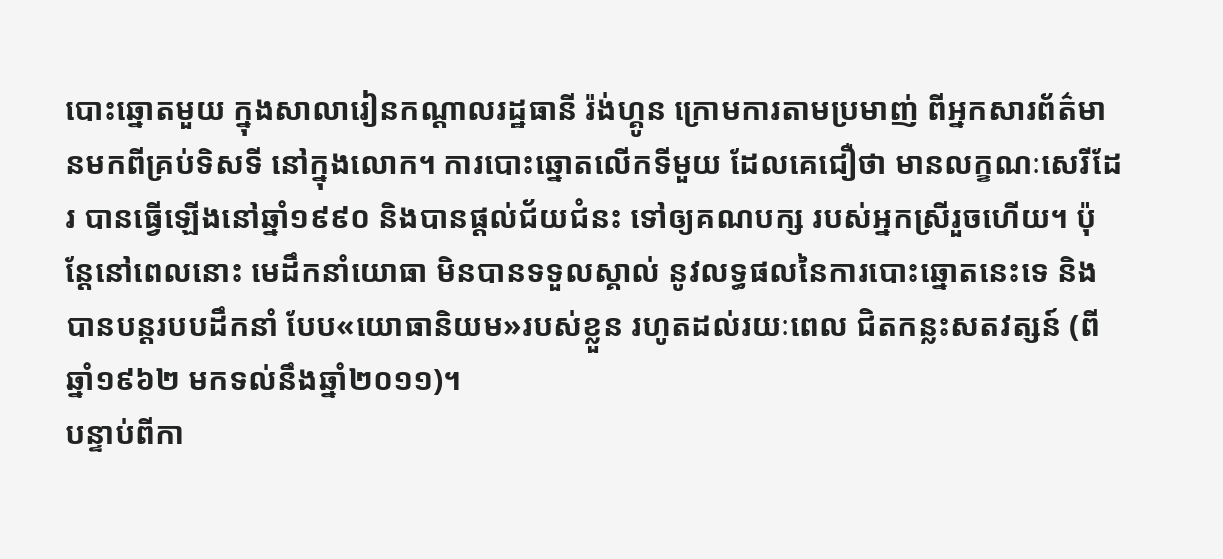បោះឆ្នោតមួយ ក្នុងសាលារៀនកណ្ដាលរដ្ឋធានី រ៉ង់ហ្គូន ក្រោមការតាមប្រមាញ់ ពីអ្នកសារព័ត៌មានមកពីគ្រប់ទិសទី នៅក្នុងលោក។ ការបោះឆ្នោតលើកទីមួយ ដែលគេជឿថា មានលក្ខណៈសេរីដែរ បានធ្វើឡើងនៅឆ្នាំ១៩៩០ និងបានផ្ដល់ជ័យជំនះ ទៅឲ្យគណបក្ស របស់អ្នកស្រីរួចហើយ។ ប៉ុន្តែនៅពេលនោះ មេដឹកនាំយោធា មិនបានទទួលស្គាល់ នូវលទ្ធផលនៃការបោះឆ្នោតនេះទេ និងបានបន្តរបបដឹកនាំ បែប«យោធានិយម»របស់ខ្លួន រហូតដល់រយៈពេល ជិតកន្លះសតវត្សន៍ (ពីឆ្នាំ១៩៦២ មកទល់នឹងឆ្នាំ២០១១)។
បន្ទាប់ពីកា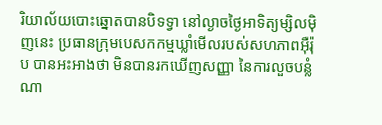រិយាល័យបោះឆ្នោតបានបិទទ្វា នៅល្ងាចថ្ងៃអាទិត្យម្សិលម៉ិញនេះ ប្រធានក្រុមបេសកកម្មឃ្លាំមើលរបស់សហភាពអ៊ឺរ៉ុប បានអះអាងថា មិនបានរកឃើញសញ្ញា នៃការលួចបន្លំណា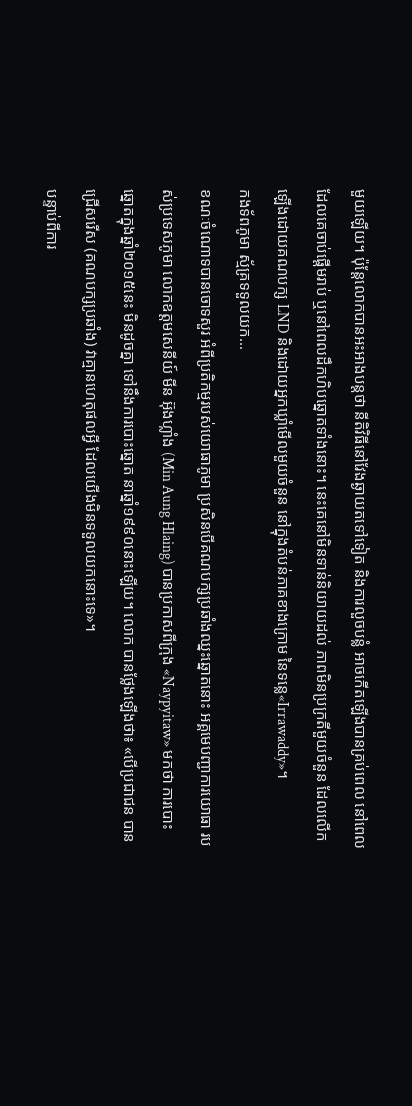មួយឡើយ។ ប៉ុន្តែលោកបានអះអាងបន្តថា នីតិវិធីនៅវែងឆ្ងាយតទៅទៀត និងការលួចបន្លំ អាចកើតឡើងបានគ្រប់ពេល នៅពេលដែលគេចាប់ផ្ដើមរាប់ ឬនៅពេលដឹកហិបឆ្នោតទាំងនោះ។ នេះគេនៅមិនទាន់និយាយដល់ ភាពមិនប្រក្រតីមួយចំនួន ដែលលើកឡើងដោយគណបក្ស LND និងដោយអ្នកឃ្លាំមើលមួយចំនួន នៅក្នុងតំបន់ភាគខាងក្រោម នៃទន្លេ«Irrawaddy»។
កងទ័ពភូមា ស្ម័គ្រទទួលយក...
ខណៈចំណោទបានចោទសួរ អំពីប្រតិកម្មរបស់យោធាភូមា ប្រសិនបើគណបក្សប្រឆាំងឈ្នះឆ្នោតនោះ អគ្គមេបញ្ជាការយោធា របស់ប្រទេសភូមា លោកឧត្ដមសេនីយ៍ មីន អ៊ុងហ្លាំង (Min Aung Hlaing) បានប្រកាសពីក្រុង «Naypyitaw» មកថា ការបោះឆ្នោតក្នុងឆ្នាំ២០១៥នេះ មិនដូចគ្នា ទៅនឹងការបោះឆ្នោត នាឆ្នាំ១៩៩០នោះឡើយ។ លោក បានថ្លែងឡើងថា៖ «បើប្រជាជន បានជ្រើសរើស (គណបក្សប្រឆាំង) វាគ្មានហេតុផលអ្វី ដែលយើងមិនទទួលយកនោះទេ»។
បន្ទាប់ពីការ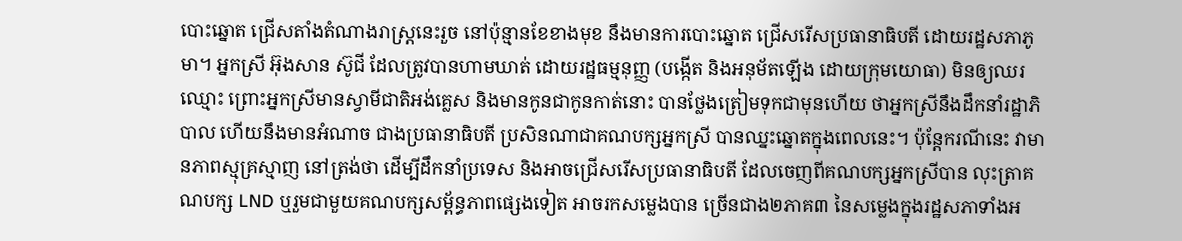បោះឆ្នោត ជ្រើសតាំងតំណាងរាស្ត្រនេះរួច នៅប៉ុន្មានខែខាងមុខ នឹងមានការបោះឆ្នោត ជ្រើសរើសប្រធានាធិបតី ដោយរដ្ឋសភាភូមា។ អ្នកស្រី អ៊ុងសាន ស៊ូជី ដែលត្រូវបានហាមឃាត់ ដោយរដ្ឋធម្មនុញ្ញ (បង្កើត និងអនុម័តឡើង ដោយក្រុមយោធា) មិនឲ្យឈរឈ្មោះ ព្រោះអ្នកស្រីមានស្វាមីជាតិអង់គ្លេស និងមានកូនជាកូនកាត់នោះ បានថ្លែងត្រៀមទុកជាមុនហើយ ថាអ្នកស្រីនឹងដឹកនាំរដ្ឋាភិបាល ហើយនឹងមានអំណាច ជាងប្រធានាធិបតី ប្រសិនណាជាគណបក្សអ្នកស្រី បានឈ្នះឆ្នោតក្នុងពេលនេះ។ ប៉ុន្តែករណីនេះ វាមានភាពស្មុគ្រស្មាញ នៅត្រង់ថា ដើម្បីដឹកនាំប្រទេស និងអាចជ្រើសរើសប្រធានាធិបតី ដែលចេញពីគណបក្សអ្នកស្រីបាន លុះត្រាគណបក្ស LND ឬរួមជាមួយគណបក្សសម្ព័ន្ធភាពផ្សេងទៀត អាចរកសម្លេងបាន ច្រើនជាង២ភាគ៣ នៃសម្លេងក្នុងរដ្ឋសភាទាំងអ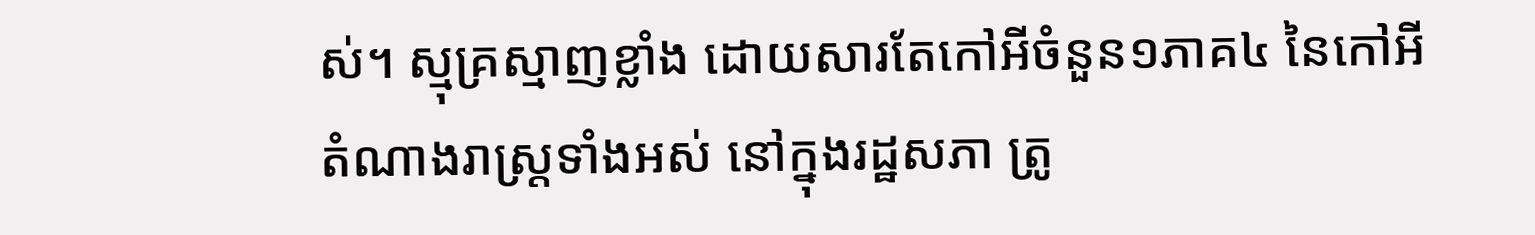ស់។ ស្មុគ្រស្មាញខ្លាំង ដោយសារតែកៅអីចំនួន១ភាគ៤ នៃកៅអីតំណាងរាស្ត្រទាំងអស់ នៅក្នុងរដ្ឋសភា ត្រូ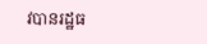វបានរដ្ឋធ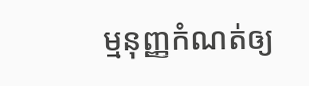ម្មនុញ្ញកំណត់ឲ្យ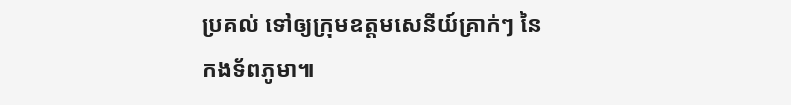ប្រគល់ ទៅឲ្យក្រុមឧត្តមសេនីយ៍គ្រាក់ៗ នៃកងទ័ពភូមា៕